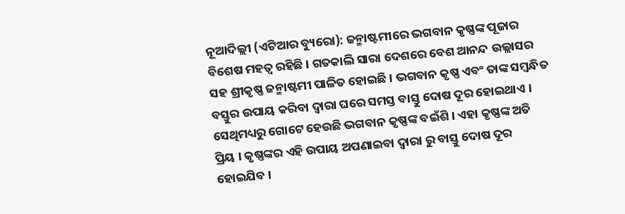ନୂଆଦିଲ୍ଲୀ (ଏଟିଆର ବ୍ୟୁରୋ): ଜନ୍ମାଷ୍ଟମୀରେ ଭଗବାନ କୃଷ୍ଣଙ୍କ ପୂଜାର ବିଶେଷ ମହତ୍ୱ ରହିଛି । ଗତକାଲି ସାରା ଦେଶରେ ବେଶ ଆନନ୍ଦ ଉଲ୍ଲାସର ସହ ଶ୍ରୀକୃଷ୍ଣ ଜନ୍ମାଷ୍ଟମୀ ପାଳିତ ହୋଇଛି । ଭଗବାନ କୃଷ୍ଣ ଏବଂ ତାଙ୍କ ସମ୍ବନ୍ଧିତ ବସ୍ତୁର ଉପାୟ କରିବା ଦ୍ୱାରା ଘରେ ସମସ୍ତ ବାସ୍ତୁ ଦୋଷ ଦୂର ହୋଇଥାଏ । ସେଥିମଧ୍ୟରୁ ଗୋଟେ ହେଉଛି ଭଗବାନ କୃଷ୍ଣଙ୍କ ବଇଁଶି । ଏହା କୃଷ୍ଣଙ୍କ ଅତି ପ୍ରିୟ । କୃଷ୍ଣଙ୍କର ଏହି ଉପାୟ ଅପଣାଇବା ଦ୍ୱାରା ରୁ ବାସ୍ତୁ ଦୋଷ ଦୂର ହୋଇଯିବ ।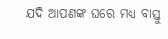ଯଦି ଆପଣଙ୍କ ଘରେ ମଧ୍ୟ ବାସ୍ତୁ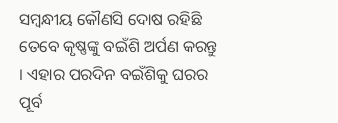ସମ୍ବନ୍ଧୀୟ କୌଣସି ଦୋଷ ରହିଛି ତେବେ କୃଷ୍ଣଙ୍କୁ ବଇଁଶି ଅର୍ପଣ କରନ୍ତୁ । ଏହାର ପରଦିନ ବଇଁଶିକୁ ଘରର ପୂର୍ବ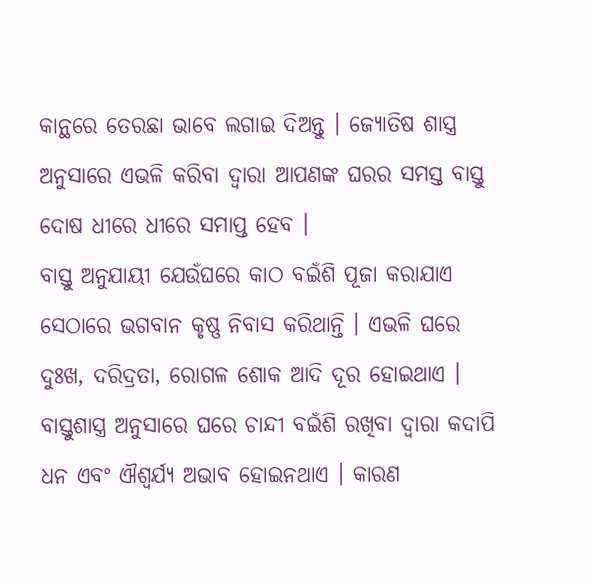କାନ୍ଥରେ ତେରଛା ଭାବେ ଲଗାଇ ଦିଅନ୍ତୁ । ଜ୍ୟୋତିଷ ଶାସ୍ତ୍ର ଅନୁସାରେ ଏଭଳି କରିବା ଦ୍ୱାରା ଆପଣଙ୍କ ଘରର ସମସ୍ତ ବାସ୍ତୁ ଦୋଷ ଧୀରେ ଧୀରେ ସମାପ୍ତ ହେବ ।
ବାସ୍ତୁ ଅନୁଯାୟୀ ଯେଉଁଘରେ କାଠ ବଇଁଶି ପୂଜା କରାଯାଏ ସେଠାରେ ଭଗବାନ କୃଷ୍ଣ ନିବାସ କରିଥାନ୍ତି । ଏଭଳି ଘରେ ଦୁଃଖ, ଦରିଦ୍ରତା, ରୋଗଳ ଶୋକ ଆଦି ଦୂର ହୋଇଥାଏ ।
ବାସ୍ତୁଶାସ୍ତ୍ର ଅନୁସାରେ ଘରେ ଚାନ୍ଦୀ ବଇଁଶି ରଖିବା ଦ୍ୱାରା କଦାପି ଧନ ଏବଂ ଐଶ୍ୱର୍ଯ୍ୟ ଅଭାବ ହୋଇନଥାଏ । କାରଣ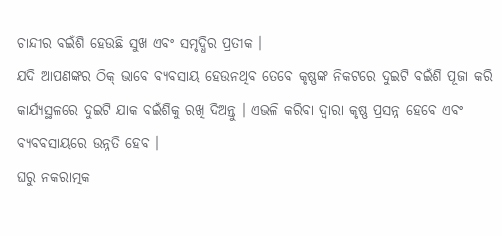ଚାନ୍ଦୀର ବଇଁଶି ହେଉଛି ସୁଖ ଏବଂ ସମୃଦ୍ଧିର ପ୍ରତୀକ ।
ଯଦି ଆପଣଙ୍କର ଠିକ୍ ଭାବେ ବ୍ୟବସାୟ ହେଉନଥିବ ତେବେ କୃଷ୍ଣଙ୍କ ନିକଟରେ ଦୁଇଟି ବଇଁଶି ପୂଜା କରି କାର୍ଯ୍ୟସ୍ଥଳରେ ଦୁଇଟି ଯାକ ବଇଁଶିକୁ ରଖି ଦିଅନ୍ତୁ । ଏଭଳି କରିବା ଦ୍ୱାରା କୃଷ୍ଣ ପ୍ରସନ୍ନ ହେବେ ଏବଂ ବ୍ୟବବସାୟରେ ଉନ୍ନତି ହେବ ।
ଘରୁ ନକରାତ୍ମକ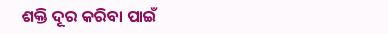ଶକ୍ତି ଦୂର କରିବା ପାଇଁ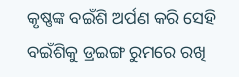କୃଷ୍ଣଙ୍କ ବଇଁଶି ଅର୍ପଣ କରି ସେହି ବଇଁଶିକୁ ଡ୍ରଇଙ୍ଗ ରୁମରେ ରଖି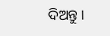ଦିଅନ୍ତୁ ।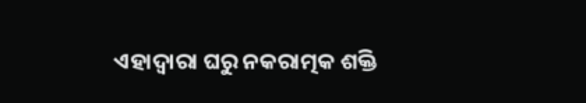ଏହାଦ୍ୱାରା ଘରୁ ନକରାତ୍ମକ ଶକ୍ତି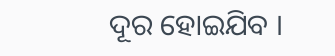ଦୂର ହୋଇଯିବ ।